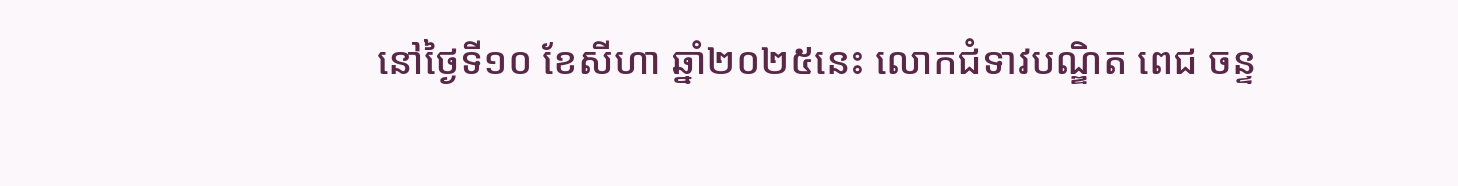នៅថ្ងៃទី១០ ខែសីហា ឆ្នាំ២០២៥នេះ លោកជំទាវបណ្ឌិត ពេជ ចន្ទ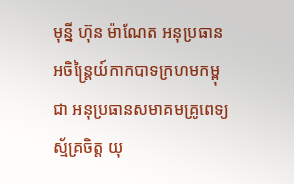មុន្នី ហ៊ុន ម៉ាណែត អនុប្រធានអចិន្ត្រៃយ៍កាកបាទក្រហមកម្ពុជា អនុប្រធានសមាគមគ្រូពេទ្យស្ម័គ្រចិត្ត យុ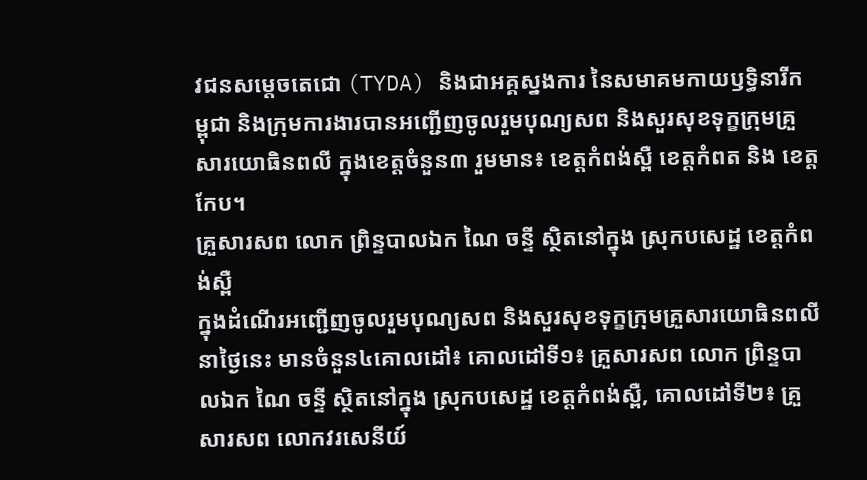វជនសម្តេចតេជោ (TYDA) និងជាអគ្គស្នងការ នៃសមាគមកាយឫទ្ធិនារីកម្ពុជា និងក្រុមការងារបានអញ្ជើញចូលរួមបុណ្យសព និងសួរសុខទុក្ខក្រុមគ្រួសារយោធិនពលី ក្នុងខេត្តចំនួន៣ រួមមាន៖ ខេត្តកំពង់ស្ពឺ ខេត្តកំពត និង ខេត្តកែប។
គ្រួសារសព លោក ព្រិន្ទបាលឯក ណៃ ចន្ទី ស្ថិតនៅក្នុង ស្រុកបសេដ្ឋ ខេត្តកំពង់ស្ពឺ
ក្នុងដំណើរអញ្ជើញចូលរួមបុណ្យសព និងសួរសុខទុក្ខក្រុមគ្រួសារយោធិនពលីនាថ្ងៃនេះ មានចំនួន៤គោលដៅ៖ គោលដៅទី១៖ គ្រួសារសព លោក ព្រិន្ទបាលឯក ណៃ ចន្ទី ស្ថិតនៅក្នុង ស្រុកបសេដ្ឋ ខេត្តកំពង់ស្ពឺ, គោលដៅទី២៖ គ្រួសារសព លោកវរសេនីយ៍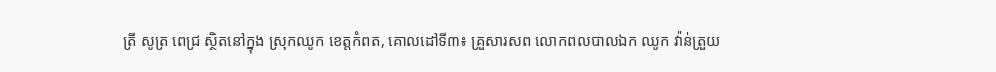ត្រី សូត្រ ពេជ្រ ស្ថិតនៅក្នុង ស្រុកឈូក ខេត្តកំពត, គោលដៅទី៣៖ គ្រួសារសព លោកពលបាលឯក ឈូក វ៉ាន់ត្រួយ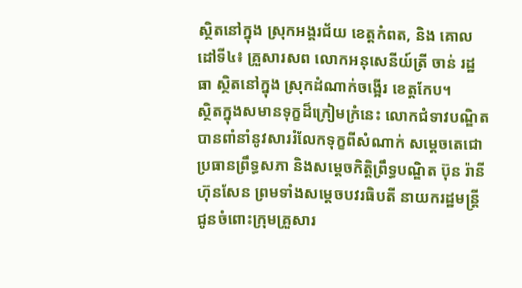ស្ថិតនៅក្នុង ស្រុកអង្គរជ័យ ខេត្តកំពត, និង គោលដៅទី៤៖ គ្រួសារសព លោកអនុសេនីយ៍ត្រី ចាន់ រដ្ឋធា ស្ថិតនៅក្នុង ស្រុកដំណាក់ចង្អើរ ខេត្តកែប។
ស្ថិតក្នុងសមានទុក្ខដ៏ក្រៀមក្រំនេះ លោកជំទាវបណ្ឌិត បានពាំនាំនូវសាររំលែកទុក្ខពីសំណាក់ សម្តេចតេជោ ប្រធានព្រឹទ្ធសភា និងសម្តេចកិត្តិព្រឹទ្ធបណ្ឌិត ប៊ុន រ៉ានី ហ៊ុនសែន ព្រមទាំងសម្តេចបវរធិបតី នាយករដ្ឋមន្ត្រី ជូនចំពោះក្រុមគ្រួសារ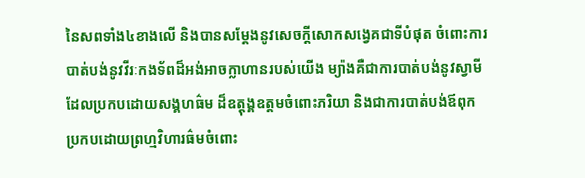នៃសពទាំង៤ខាងលើ និងបានសម្តែងនូវសេចក្តីសោកសង្វេគជាទីបំផុត ចំពោះការបាត់បង់នូវវីរៈកងទ័ពដ៏អង់អាចក្លាហានរបស់យើង ម្យ៉ាងគឺជាការបាត់បង់នូវស្វាមី ដែលប្រកបដោយសង្គហធ៌ម ដ៏ឧត្តុង្គឧត្តមចំពោះភរិយា និងជាការបាត់បង់ឪពុក ប្រកបដោយព្រហ្មវិហារធ៌មចំពោះ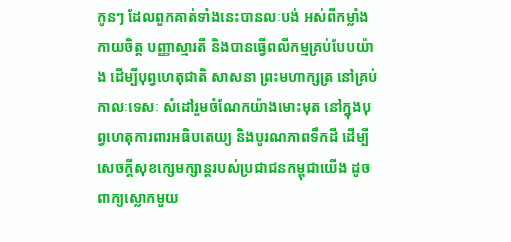កូនៗ ដែលពួកគាត់ទាំងនេះបានលៈបង់ អស់ពីកម្លាំងកាយចិត្ត បញ្ញាស្មារតី និងបានធ្វើពលីកម្មគ្រប់បែបយ៉ាង ដើម្បីបុព្វហេតុជាតិ សាសនា ព្រះមហាក្សត្រ នៅគ្រប់កាលៈទេសៈ សំដៅរួមចំណែកយ៉ាងមោះមុត នៅក្នុងបុព្វហេតុការពារអធិបតេយ្យ និងបូរណភាពទឹកដី ដើម្បីសេចក្តីសុខក្សេមក្សាន្តរបស់ប្រជាជនកម្ពុជាយើង ដូចពាក្យស្លោកមួយ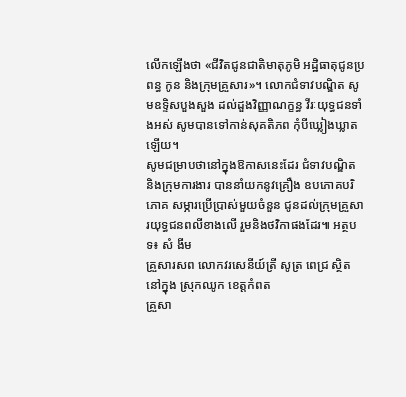លើកឡើងថា «ជីវិតជូនជាតិមាតុភូមិ អដ្ឋិធាតុជូនប្រពន្ធ កូន និងក្រុមគ្រួសារ»។ លោកជំទាវបណ្ឌិត សូមឧទ្ទិសបួងសួង ដល់ដួងវិញ្ញាណក្ខន្ធ វីរៈយុទ្ធជនទាំងអស់ សូមបានទៅកាន់សុគតិភព កុំបីឃ្លៀងឃ្លាតឡើយ។
សូមជម្រាបថានៅក្នុងឱកាសនេះដែរ ជំទាវបណ្ឌិត និងក្រុមការងារ បាននាំយកនូវគ្រឿង ឧបភោគបរិភោគ សម្ភារប្រើប្រាស់មួយចំនួន ជូនដល់ក្រុមគ្រួសារយុទ្ធជនពលីខាងលើ រួមនិងថវិកាផងដែរ៕ អត្ថបទ៖ សំ ងីម
គ្រួសារសព លោកវរសេនីយ៍ត្រី សូត្រ ពេជ្រ ស្ថិតនៅក្នុង ស្រុកឈូក ខេត្តកំពត
គ្រួសា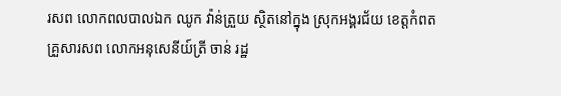រសព លោកពលបាលឯក ឈូក វ៉ាន់ត្រួយ ស្ថិតនៅក្នុង ស្រុកអង្គរជ័យ ខេត្តកំពត
គ្រួសារសព លោកអនុសេនីយ៍ត្រី ចាន់ រដ្ឋ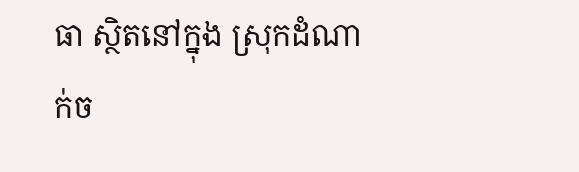ធា ស្ថិតនៅក្នុង ស្រុកដំណាក់ច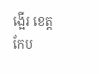ង្អើរ ខេត្តកែប